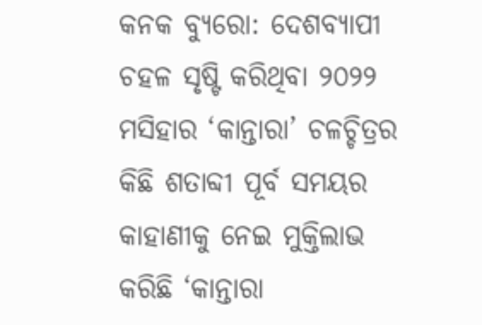କନକ ବ୍ୟୁରୋ: ଦେଶବ୍ୟାପୀ ଚହଳ ସୃଷ୍ଟି କରିଥିବା ୨୦୨୨ ମସିହାର ‘କାନ୍ତାରା’ ଚଳଚ୍ଚିତ୍ରର କିଛି ଶତାବ୍ଦୀ ପୂର୍ବ ସମୟର କାହାଣୀକୁ ନେଇ ମୁକ୍ତିଲାଭ କରିଛି ‘କାନ୍ତାରା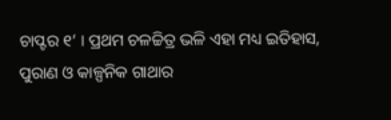ଚାପ୍ଟର ୧’ । ପ୍ରଥମ ଚଳଚ୍ଚିତ୍ର ଭଳି ଏହା ମଧ୍ୟ ଇତିହାସ, ପୁରାଣ ଓ କାଳ୍ପନିକ ଗାଥାର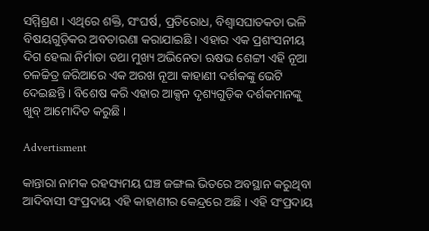ସମ୍ମିଶ୍ରଣ । ଏଥିରେ ଶକ୍ତି, ସଂଘର୍ଷ, ପ୍ରତିରୋଧ, ବିଶ୍ୱାସଘାତକତା ଭଳି ବିଷୟଗୁଡ଼ିକର ଅବତାରଣା କରାଯାଇଛି । ଏହାର ଏକ ପ୍ରଶଂସନୀୟ ଦିଗ ହେଲା ନିର୍ମାତା ତଥା ମୁଖ୍ୟ ଅଭିନେତା ଋଷଭ ଶେଟ୍ଟୀ ଏହି ନୂଆ ଚଳଚ୍ଚିତ୍ର ଜରିଆରେ ଏକ ଅରଖ ନୂଆ କାହାଣୀ ଦର୍ଶକଙ୍କୁ ଭେଟି ଦେଇଛନ୍ତି । ବିଶେଷ କରି ଏହାର ଆକ୍ସନ ଦୃଶ୍ୟଗୁଡ଼ିକ ଦର୍ଶକମାନଙ୍କୁ ଖୁବ୍ ଆମୋଦିତ କରୁଛି ।

Advertisment

କାନ୍ତାରା ନାମକ ରହସ୍ୟମୟ ଘଞ୍ଚ ଜଙ୍ଗଲ ଭିତରେ ଅବସ୍ଥାନ କରୁଥିବା ଆଦିବାସୀ ସଂପ୍ରଦାୟ ଏହି କାହାଣୀର କେନ୍ଦ୍ରରେ ଅଛି । ଏହି ସଂପ୍ରଦାୟ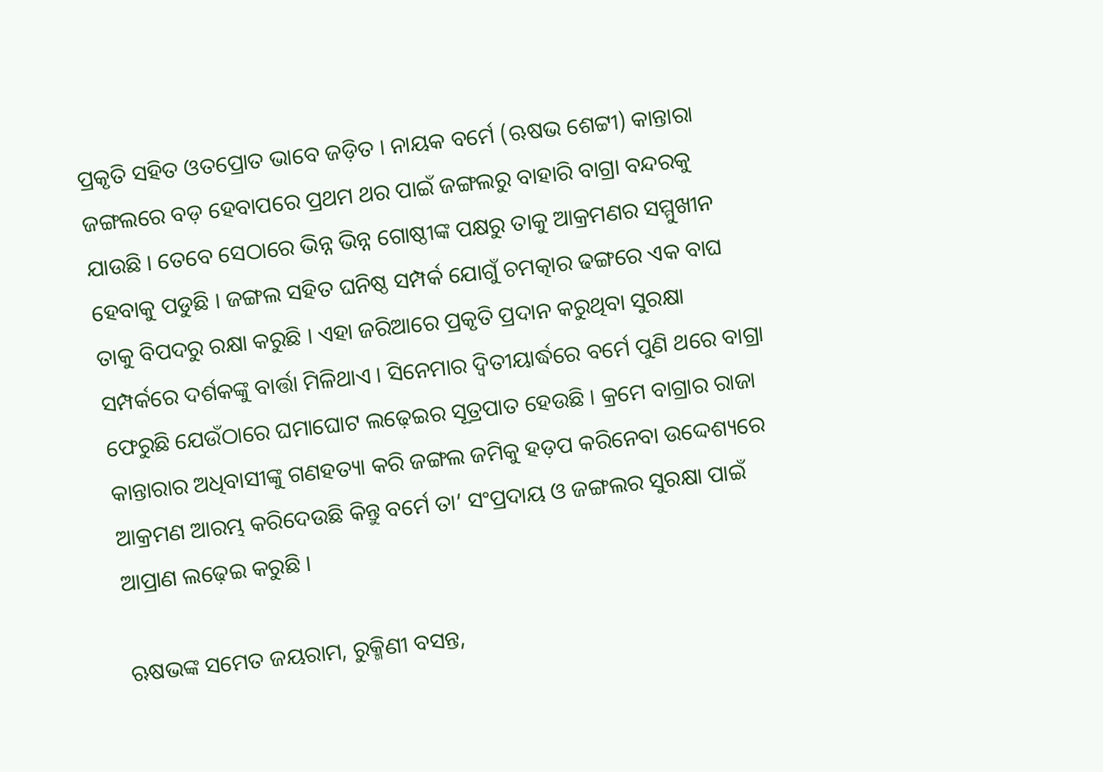ପ୍ରକୃତି ସହିତ ଓତପ୍ରୋତ ଭାବେ ଜଡ଼ିତ । ନାୟକ ବର୍ମେ (ଋଷଭ ଶେଟ୍ଟୀ) କାନ୍ତାରା ଜଙ୍ଗଲରେ ବଡ଼ ହେବାପରେ ପ୍ରଥମ ଥର ପାଇଁ ଜଙ୍ଗଲରୁ ବାହାରି ବାଗ୍ରା ବନ୍ଦରକୁ ଯାଉଛି । ତେବେ ସେଠାରେ ଭିନ୍ନ ଭିନ୍ନ ଗୋଷ୍ଠୀଙ୍କ ପକ୍ଷରୁ ତାକୁ ଆକ୍ରମଣର ସମ୍ମୁଖୀନ ହେବାକୁ ପଡୁଛି । ଜଙ୍ଗଲ ସହିତ ଘନିଷ୍ଠ ସମ୍ପର୍କ ଯୋଗୁଁ ଚମତ୍କାର ଢଙ୍ଗରେ ଏକ ବାଘ ତାକୁ ବିପଦରୁ ରକ୍ଷା କରୁଛି । ଏହା ଜରିଆରେ ପ୍ରକୃତି ପ୍ରଦାନ କରୁଥିବା ସୁରକ୍ଷା ସମ୍ପର୍କରେ ଦର୍ଶକଙ୍କୁ ବାର୍ତ୍ତା ମିଳିଥାଏ । ସିନେମାର ଦ୍ୱିତୀୟାର୍ଦ୍ଧରେ ବର୍ମେ ପୁଣି ଥରେ ବାଗ୍ରା ଫେରୁଛି ଯେଉଁଠାରେ ଘମାଘୋଟ ଲଢ଼େଇର ସୂତ୍ରପାତ ହେଉଛି । କ୍ରମେ ବାଗ୍ରାର ରାଜା କାନ୍ତାରାର ଅଧିବାସୀଙ୍କୁ ଗଣହତ୍ୟା କରି ଜଙ୍ଗଲ ଜମିକୁ ହଡ଼ପ କରିନେବା ଉଦ୍ଦେଶ୍ୟରେ ଆକ୍ରମଣ ଆରମ୍ଭ କରିଦେଉଛି କିନ୍ତୁ ବର୍ମେ ତା’ ସଂପ୍ରଦାୟ ଓ ଜଙ୍ଗଲର ସୁରକ୍ଷା ପାଇଁ ଆପ୍ରାଣ ଲଢ଼େଇ କରୁଛି ।

ଋଷଭଙ୍କ ସମେତ ଜୟରାମ, ରୁକ୍ମିଣୀ ବସନ୍ତ,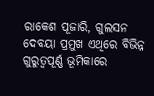ରାକେଶ ପୂଜାରି, ଗୁଲସନ ଦେବୟା ପ୍ରମୁଖ ଏଥିରେ ବିଭିନ୍ନ ଗୁରୁତ୍ୱପୂର୍ଣ୍ଣ ଭୂମିକାରେ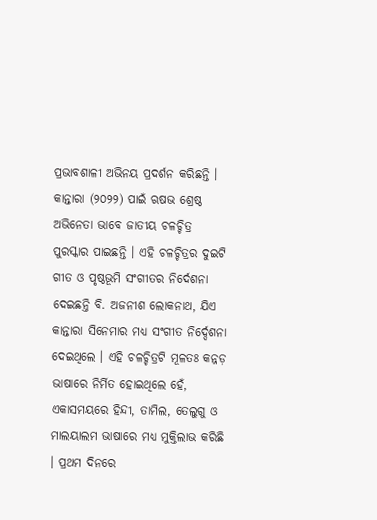ପ୍ରଭାବଶାଳୀ ଅଭିନୟ ପ୍ରଦର୍ଶନ କରିଛନ୍ତି । କାନ୍ତାରା (୨୦୨୨) ପାଇଁ ଋଷଭ ଶ୍ରେଷ୍ଠ ଅଭିନେତା ଭାବେ ଜାତୀୟ ଚଳଚ୍ଚିତ୍ର ପୁରସ୍କାର ପାଇଛନ୍ତି । ଏହି ଚଳଚ୍ଚିତ୍ରର ଦୁଇଟି ଗୀତ ଓ ପୃଷ୍ଠଭୂମି ସଂଗୀତର ନିର୍ଦେଶନା ଦେଇଛନ୍ତି ବି. ଅଜନୀଶ ଲୋକନାଥ, ଯିଏ କାନ୍ତାରା ସିନେମାର ମଧ୍ୟ ସଂଗୀତ ନିର୍ଦ୍ଦେଶନା ଦେଇଥିଲେ । ଏହି ଚଳଚ୍ଚିତ୍ରଟି ମୂଳତଃ କନ୍ନଡ଼ ଭାଷାରେ ନିର୍ମିତ ହୋଇଥିଲେ ହେଁ, ଏକାସମୟରେ ହିନ୍ଦୀ, ତାମିଲ, ତେଲୁଗୁ ଓ ମାଲୟାଲମ ଭାଷାରେ ମଧ୍ୟ ମୁକ୍ତିଲାଭ କରିଛି । ପ୍ରଥମ ଦିନରେ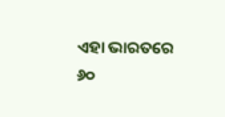ଏହା ଭାରତରେ ୬୦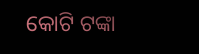କୋଟି ଟଙ୍କା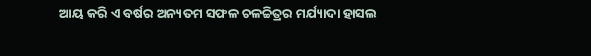ଆୟ କରି ଏ ବର୍ଷର ଅନ୍ୟତମ ସଫଳ ଚଳଚ୍ଚିତ୍ରର ମର୍ଯ୍ୟାଦା ହାସଲ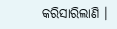କରିସାରିଲାଣି ।